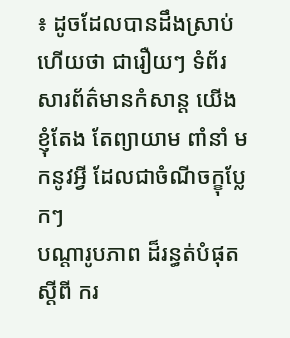៖ ដូចដែលបានដឹងស្រាប់ហើយថា ជារឿយៗ ទំព័រសារព័ត៌មានកំសាន្ត យើងខ្ញុំតែង តែព្យាយាម ពាំនាំ មកនូវអ្វី ដែលជាចំណីចក្ខុប្លែកៗ
បណ្តារូបភាព ដ៏រន្ធត់បំផុត ស្តីពី ករ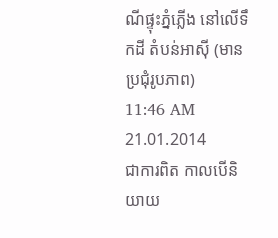ណីផ្ទុះភ្នំភ្លើង នៅលើទឹកដី តំបន់អាស៊ី (មានប្រជុំរូបភាព)
11:46 AM 21.01.2014
ជាការពិត កាលបើនិយាយ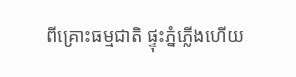ពីគ្រោះធម្មជាតិ ផ្ទុះភ្នំភ្លើងហើយ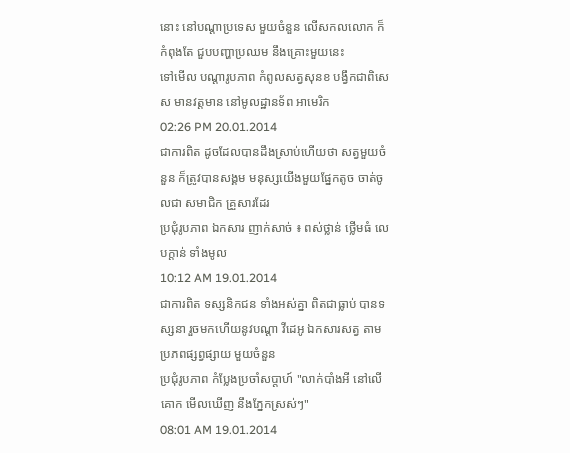នោះ នៅបណ្តាប្រទេស មួយចំនួន លើសកលលោក ក៏កំពុងតែ ជួបបញ្ហាប្រឈម នឹងគ្រោះមួយនេះ
ទៅមើល បណ្តារូបភាព កំពូលសត្វសុនខ បង្វឹកជាពិសេស មានវត្តមាន នៅមូលដ្ឋានទ័ព អាមេរិក
02:26 PM 20.01.2014
ជាការពិត ដូចដែលបានដឹងស្រាប់ហើយថា សត្វមួយចំនួន ក៏ត្រូវបានសង្គម មនុស្សយើងមួយផ្នែកតូច ចាត់ចូលជា សមាជិក គ្រួសារដែរ
ប្រជុំរូបភាព ឯកសារ ញាក់សាច់ ៖ ពស់ថ្លាន់ ថ្លើមធំ លេបក្តាន់ ទាំងមូល
10:12 AM 19.01.2014
ជាការពិត ទស្សនិកជន ទាំងអស់គ្នា ពិតជាធ្លាប់ បានទស្សនា រួចមកហើយនូវបណ្តា វីដេអូ ឯកសារសត្វ តាមប្រភពផ្សព្វផ្សាយ មួយចំនួន
ប្រជុំរូបភាព កំប្លែងប្រចាំសប្តាហ៍ "លាក់បាំងអី នៅលើគោក មើលឃើញ នឹងភ្នែកស្រស់ៗ"
08:01 AM 19.01.2014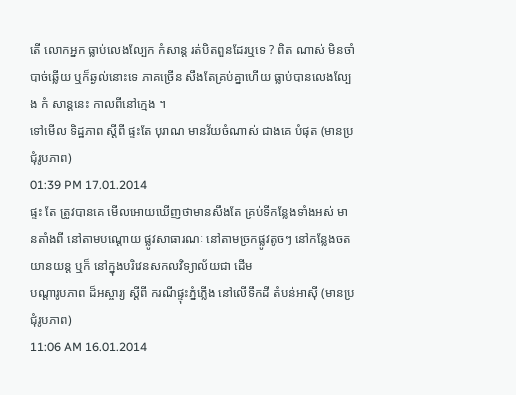តើ លោកអ្នក ធ្លាប់លេងល្បែក កំសាន្ត រត់បិតពួនដែរឬទេ ? ពិត ណាស់ មិនចាំបាច់ឆ្លើយ ឬក៏ឆ្ងល់នោះទេ ភាគច្រើន សឹងតែគ្រប់គ្នាហើយ ធ្លាប់បានលេងល្បែង កំ សាន្តនេះ កាលពីនៅក្មេង ។
ទៅមើល ទិដ្ឋភាព ស្តីពី ផ្ទះតែ បុរាណ មានវ័យចំណាស់ ជាងគេ បំផុត (មានប្រជុំរូបភាព)
01:39 PM 17.01.2014
ផ្ទះ តែ ត្រូវបានគេ មើលអោយឃើញថាមានសឹងតែ គ្រប់ទីកន្លែងទាំងអស់ មានតាំងពី នៅតាមបណ្តោយ ផ្លូវសាធារណៈ នៅតាមច្រកផ្លូវតូចៗ នៅកន្លែងចត យានយន្ត ឬក៏ នៅក្នុងបរិវេនសកលវិទ្យាល័យជា ដើម
បណ្តារូបភាព ដ៏អស្ចារ្យ ស្តីពី ករណីផ្ទុះភ្នំភ្លើង នៅលើទឹកដី តំបន់អាស៊ី (មានប្រជុំរូបភាព)
11:06 AM 16.01.2014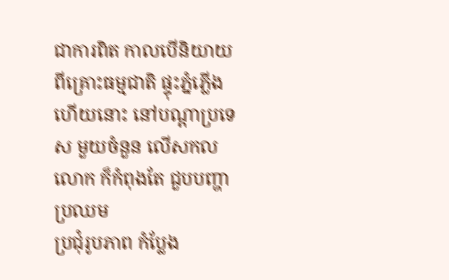ជាការពិត កាលបើនិយាយពីគ្រោះធម្មជាតិ ផ្ទុះភ្នំភ្លើងហើយនោះ នៅបណ្តាប្រទេស មួយចំនួន លើសកលលោក ក៏កំពុងតែ ជួបបញ្ហាប្រឈម
ប្រជុំរូបភាព កំប្លែង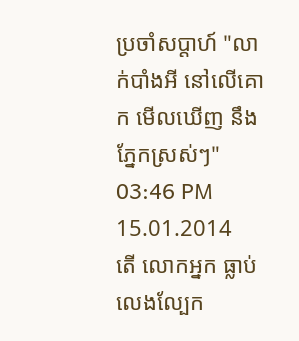ប្រចាំសប្តាហ៍ "លាក់បាំងអី នៅលើគោក មើលឃើញ នឹងភ្នែកស្រស់ៗ"
03:46 PM 15.01.2014
តើ លោកអ្នក ធ្លាប់លេងល្បែក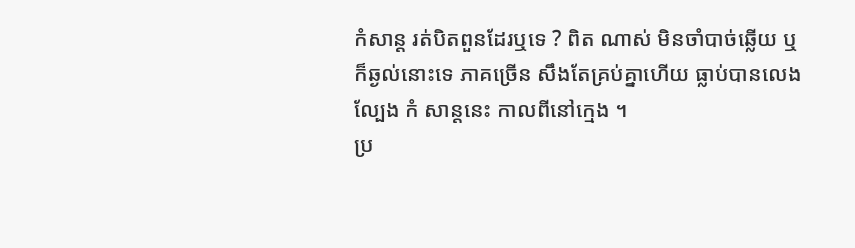កំសាន្ត រត់បិតពួនដែរឬទេ ? ពិត ណាស់ មិនចាំបាច់ឆ្លើយ ឬក៏ឆ្ងល់នោះទេ ភាគច្រើន សឹងតែគ្រប់គ្នាហើយ ធ្លាប់បានលេងល្បែង កំ សាន្តនេះ កាលពីនៅក្មេង ។
ប្រ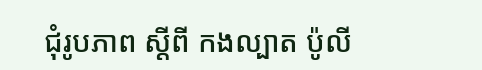ជុំរូបភាព ស្តីពី កងល្បាត ប៉ូលី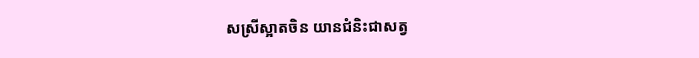សស្រីស្អាតចិន យានជំនិះជាសត្វ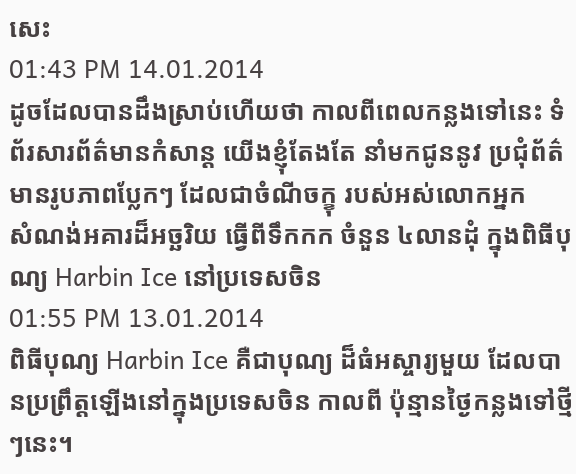សេះ
01:43 PM 14.01.2014
ដូចដែលបានដឹងស្រាប់ហើយថា កាលពីពេលកន្លងទៅនេះ ទំព័រសារព័ត៌មានកំសាន្ត យើងខ្ញុំតែងតែ នាំមកជូននូវ ប្រជុំព័ត៌មានរូបភាពប្លែកៗ ដែលជាចំណីចក្ខុ របស់អស់លោកអ្នក
សំណង់អគារដ៏អច្ឆរិយ ធ្វើពីទឹកកក ចំនួន ៤លានដុំ ក្នុងពិធីបុណ្យ Harbin Ice នៅប្រទេសចិន
01:55 PM 13.01.2014
ពិធីបុណ្យ Harbin Ice គឺជាបុណ្យ ដ៏ធំអស្ចារ្យមួយ ដែលបានប្រព្រឹត្តឡើងនៅក្នុងប្រទេសចិន កាលពី ប៉ុន្មានថ្ងៃកន្លងទៅថ្មីៗនេះ។